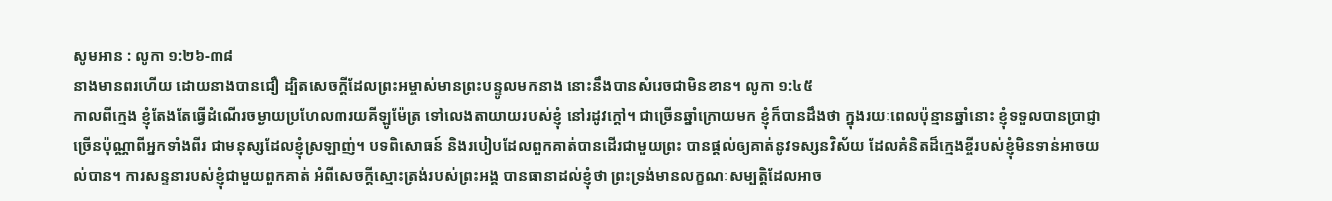សូមអាន : លូកា ១:២៦-៣៨
នាងមានពរហើយ ដោយនាងបានជឿ ដ្បិតសេចក្តីដែលព្រះអម្ចាស់មានព្រះបន្ទូលមកនាង នោះនឹងបានសំរេចជាមិនខាន។ លូកា ១:៤៥
កាលពីក្មេង ខ្ញុំតែងតែធ្វើដំណើរចម្ងាយប្រហែល៣រយគីឡូម៉ែត្រ ទៅលេងតាយាយរបស់ខ្ញុំ នៅរដូវក្តៅ។ ជាច្រើនឆ្នាំក្រោយមក ខ្ញុំក៏បានដឹងថា ក្នុងរយៈពេលប៉ុន្មានឆ្នាំនោះ ខ្ញុំទទួលបានប្រាជ្ញាច្រើនប៉ុណ្ណាពីអ្នកទាំងពីរ ជាមនុស្សដែលខ្ញុំស្រឡាញ់។ បទពិសោធន៍ និងរបៀបដែលពួកគាត់បានដើរជាមួយព្រះ បានផ្តល់ឲ្យគាត់នូវទស្សនវិស័យ ដែលគំនិតដ៏ក្មេងខ្ចីរបស់ខ្ញុំមិនទាន់អាចយល់បាន។ ការសន្ទនារបស់ខ្ញុំជាមួយពួកគាត់ អំពីសេចក្តីស្មោះត្រង់របស់ព្រះអង្គ បានធានាដល់ខ្ញុំថា ព្រះទ្រង់មានលក្ខណៈសម្បត្តិដែលអាច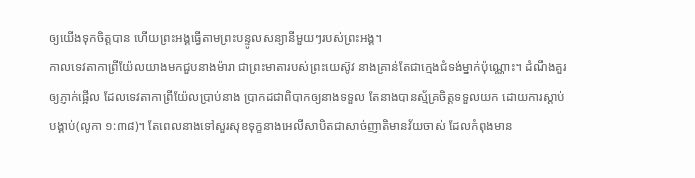ឲ្យយើងទុកចិត្តបាន ហើយព្រះអង្គធ្វើតាមព្រះបន្ទូលសន្យានីមួយៗរបស់ព្រះអង្គ។
កាលទេវតាកាព្រីយ៉ែលយាងមកជួបនាងម៉ារា ជាព្រះមាតារបស់ព្រះយេស៊ូវ នាងគ្រាន់តែជាក្មេងជំទង់ម្នាក់ប៉ុណ្ណោះ។ ដំណឹងគួរឲ្យភ្ញាក់ផ្អើល ដែលទេវតាកាព្រីយ៉ែលប្រាប់នាង ប្រាកដជាពិបាកឲ្យនាងទទួល តែនាងបានស្ម័គ្រចិត្តទទួលយក ដោយការស្តាប់បង្គាប់(លូកា ១:៣៨)។ តែពេលនាងទៅសួរសុខទុក្ខនាងអេលីសាបិតជាសាច់ញាតិមានវ័យចាស់ ដែលកំពុងមាន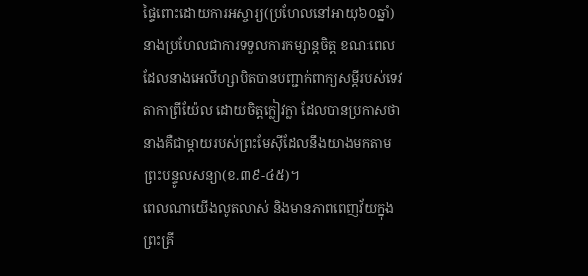ផ្ទៃពោះដោយការអស្ចារ្យ(ប្រហែលនៅអាយុ៦០ឆ្នាំ) នាងប្រហែលជាការទទួលការកម្សាន្តចិត្ត ខណៈពេលដែលនាងអេលីហ្សាបិតបានបញ្ជាក់ពាក្យសម្ដីរបស់ទេវតាកាព្រីយ៉ែល ដោយចិត្តក្លៀវក្លា ដែលបានប្រកាសថា នាងគឺជាម្តាយរបស់ព្រះមែស៊ីដែលនឹងយាងមកតាមព្រះបន្ទូលសន្យា(ខ.៣៩-៤៥)។
ពេលណាយើងលូតលាស់ និងមានភាពពេញវ័យក្នុងព្រះគ្រី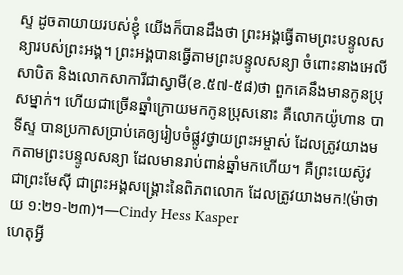ស្ទ ដូចតាយាយរបស់ខ្ញុំ យើងក៏បានដឹងថា ព្រះអង្គធ្វើតាមព្រះបន្ទូលសន្យារបស់ព្រះអង្គ។ ព្រះអង្គបានធ្វើតាមព្រះបន្ទូលសន្យា ចំពោះនាងអេលីសាបិត និងលោកសាការីជាស្វាមី(ខ.៥៧-៥៨)ថា ពួកគេនឹងមានកូនប្រុសម្នាក់។ ហើយជាច្រើនឆ្នាំក្រោយមកកូនប្រុសនោះ គឺលោកយ៉ូហាន បាទីស្ទ បានប្រកាសប្រាប់គេឲ្យរៀបចំផ្លូវថ្វាយព្រះអម្ចាស់ ដែលត្រូវយាងមកតាមព្រះបន្ទូលសន្យា ដែលមានរាប់ពាន់ឆ្នាំមកហើយ។ គឺព្រះយេស៊ូវ ជាព្រះមែស៊ី ជាព្រះអង្គសង្រ្គោះនៃពិភពលោក ដែលត្រូវយាងមក!(ម៉ាថាយ ១:២១-២៣)។—Cindy Hess Kasper
ហេតុអ្វី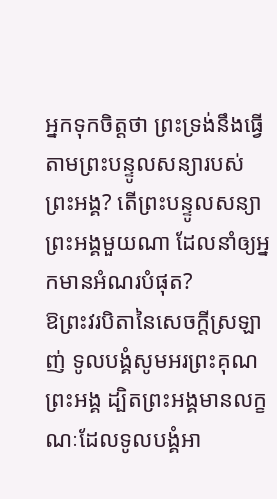អ្នកទុកចិត្តថា ព្រះទ្រង់នឹងធ្វើតាមព្រះបន្ទូលសន្យារបស់ព្រះអង្គ? តើព្រះបន្ទូលសន្យាព្រះអង្គមួយណា ដែលនាំឲ្យអ្នកមានអំណរបំផុត?
ឱព្រះវរបិតានៃសេចក្តីស្រឡាញ់ ទូលបង្គំសូមអរព្រះគុណព្រះអង្គ ដ្បិតព្រះអង្គមានលក្ខណៈដែលទូលបង្គំអា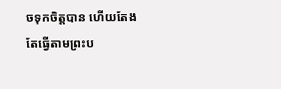ចទុកចិត្តបាន ហើយតែងតែធ្វើតាមព្រះប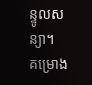ន្ទូលសន្យា។
គម្រោង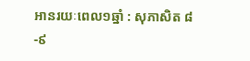អានរយៈពេល១ឆ្នាំ : សុភាសិត ៨-៩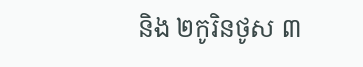និង ២កូរិនថូស ៣